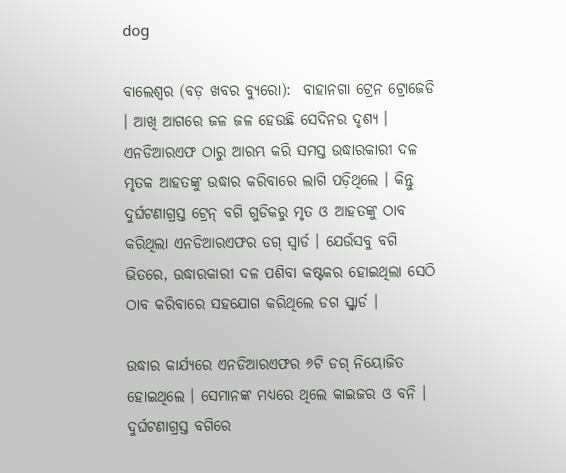dog

ବାଲେଶ୍ୱର (ବଡ଼ ଖବର ବ୍ୟୁରୋ):  ବାହାନଗା ଟ୍ରେନ ଟ୍ରୋଜେଡି । ଆଖି ଆଗରେ ଜଳ ଜଳ ହେଉଛି ସେଦିନର ଦୃଶ୍ୟ । ଏନଡିଆରଏଫ ଠାରୁ ଆରମ୍ଭ କରି ସମସ୍ତ ଉଦ୍ଧାରକାରୀ ଦଳ ମୃତକ ଆହତଙ୍କୁ ଉଦ୍ଧାର କରିବାରେ ଲାଗି ପଡ଼ିଥିଲେ । କିନ୍ତୁ ଦୁର୍ଘଟଣାଗ୍ରସ୍ତ ଟ୍ରେନ୍ ବଗି ଗୁଡିକରୁ ମୃତ ଓ ଆହତଙ୍କୁ ଠାବ କରିଥିଲା ଏନଡିଆରଏଫର ଡଗ୍ ସ୍ୱାର୍ଡ । ଯେଉଁସବୁ ବଗି ଭିତରେ, ଉଦ୍ଧାରକାରୀ ଦଳ ପଶିବା କଷ୍ଟକର ହୋଇଥିଲା ସେଠି ଠାବ କରିବାରେ ସହଯୋଗ କରିଥିଲେ ଡଗ ସ୍କ୍ୱାର୍ଡ ।

ଉଦ୍ଧାର କାର୍ଯ୍ୟରେ ଏନଡିଆରଏଫର ୬ଟି ଡଗ୍ ନିୟୋଜିତ ହୋଇଥିଲେ । ସେମାନଙ୍କ ମଧ୍ୟରେ ଥିଲେ କାଇଜର ଓ ବନି । ଦୁର୍ଘଟଣାଗ୍ରସ୍ତ ବଗିରେ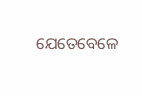ଯେତେବେଳେ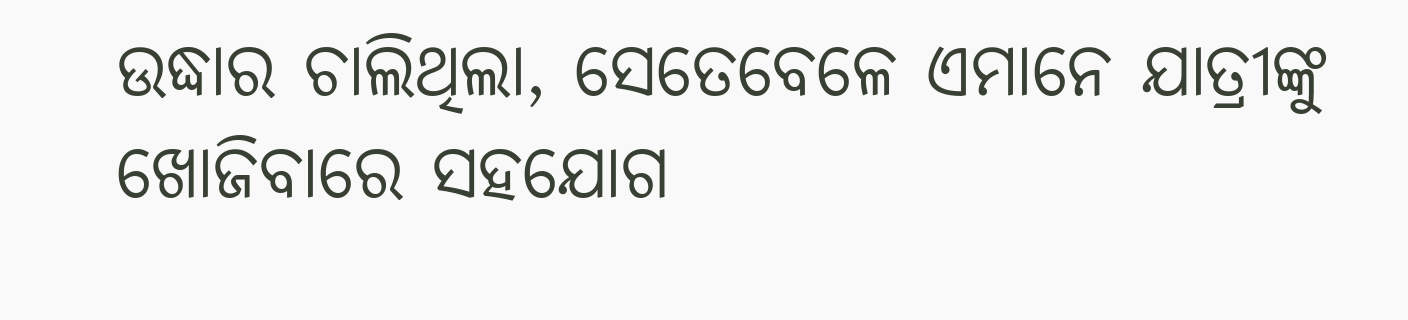ଉଦ୍ଧାର ଚାଲିଥିଲା, ସେତେବେଳେ ଏମାନେ ଯାତ୍ରୀଙ୍କୁ ଖୋଜିବାରେ ସହଯୋଗ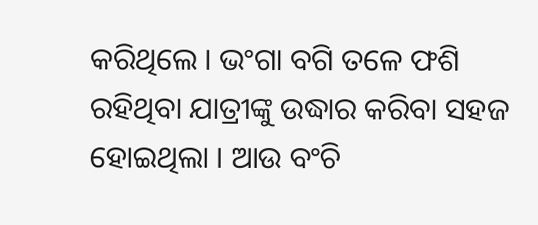କରିଥିଲେ । ଭଂଗା ବଗି ତଳେ ଫଶି ରହିଥିବା ଯାତ୍ରୀଙ୍କୁ ଉଦ୍ଧାର କରିବା ସହଜ ହୋଇଥିଲା । ଆଉ ବଂଚି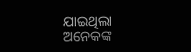ଯାଇଥିଲା ଅନେକଙ୍କ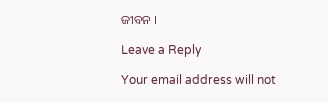ଜୀବନ ।

Leave a Reply

Your email address will not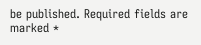be published. Required fields are marked *